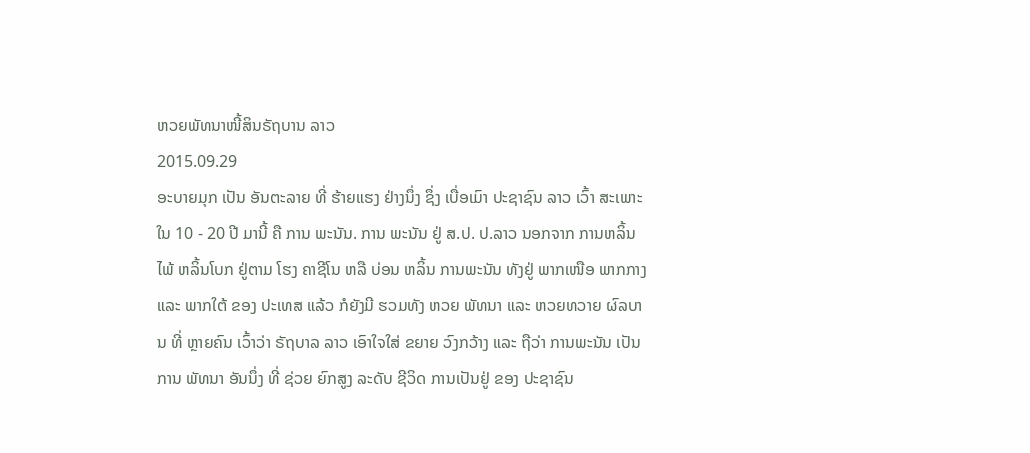ຫວຍພັທນາໜີ້ສິນຣັຖບານ ລາວ
2015.09.29
ອະບາຍມຸກ ເປັນ ອັນຕະລາຍ ທີ່ ຮ້າຍແຮງ ຢ່າງນຶ່ງ ຊຶ່ງ ເບື່ອເມົາ ປະຊາຊົນ ລາວ ເວົ້າ ສະເພາະ ໃນ 10 - 20 ປີ ມານີ້ ຄື ການ ພະນັນ. ການ ພະນັນ ຢູ່ ສ.ປ. ປ.ລາວ ນອກຈາກ ການຫລິ້ນ ໄພ້ ຫລິ້ນໂບກ ຢູ່ຕາມ ໂຮງ ຄາຊີໂນ ຫລື ບ່ອນ ຫລິ້ນ ການພະນັນ ທັງຢູ່ ພາກເໜືອ ພາກກາງ ແລະ ພາກໃຕ້ ຂອງ ປະເທສ ແລ້ວ ກໍຍັງມີ ຮວມທັງ ຫວຍ ພັທນາ ແລະ ຫວຍທວາຍ ຜົລບານ ທີ່ ຫຼາຍຄົນ ເວົ້າວ່າ ຣັຖບາລ ລາວ ເອົາໃຈໃສ່ ຂຍາຍ ວົງກວ້າງ ແລະ ຖືວ່າ ການພະນັນ ເປັນການ ພັທນາ ອັນນຶ່ງ ທີ່ ຊ່ວຍ ຍົກສູງ ລະດັບ ຊີວິດ ການເປັນຢູ່ ຂອງ ປະຊາຊົນ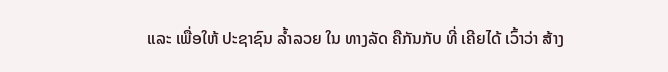ແລະ ເພື່ອໃຫ້ ປະຊາຊົນ ລ້ຳລວຍ ໃນ ທາງລັດ ຄືກັນກັບ ທີ່ ເຄີຍໄດ້ ເວົ້າວ່າ ສ້າງ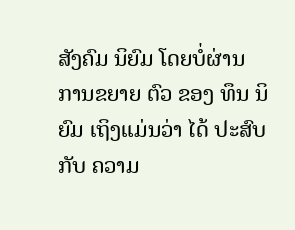ສັງຄົມ ນິຍົມ ໂດຍບໍ່ຜ່ານ ການຂຍາຍ ຕົວ ຂອງ ທຶນ ນິຍົມ ເຖິງແມ່ນວ່າ ໄດ້ ປະສົບ ກັບ ຄວາມ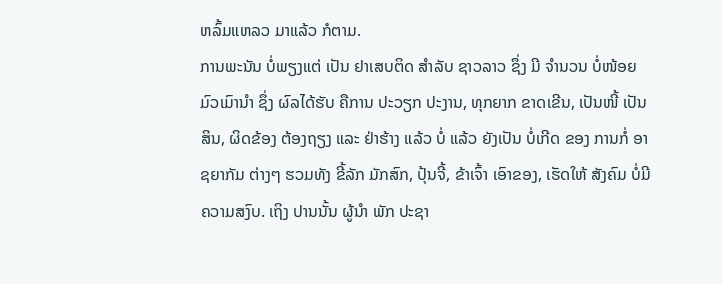ຫລົ້ມແຫລວ ມາແລ້ວ ກໍຕາມ.
ການພະນັນ ບໍ່ພຽງແຕ່ ເປັນ ຢາເສບຕິດ ສຳລັບ ຊາວລາວ ຊຶ່ງ ມີ ຈຳນວນ ບໍ່ໜ້ອຍ ມົວເມົານຳ ຊຶ່ງ ຜົລໄດ້ຮັບ ຄືການ ປະວຽກ ປະງານ, ທຸກຍາກ ຂາດເຂີນ, ເປັນໜີ້ ເປັນສິນ, ຜິດຂ້ອງ ຕ້ອງຖຽງ ແລະ ຢ່າຮ້າງ ແລ້ວ ບໍ່ ແລ້ວ ຍັງເປັນ ບໍ່ເກີດ ຂອງ ການກໍ່ ອາຊຍາກັມ ຕ່າງໆ ຮວມທັງ ຂີ້ລັກ ມັກສົກ, ປຸ້ນຈີ້, ຂ້າເຈົ້າ ເອົາຂອງ, ເຮັດໃຫ້ ສັງຄົມ ບໍ່ມີ ຄວາມສງົບ. ເຖິງ ປານນັ້ນ ຜູ້ນຳ ພັກ ປະຊາ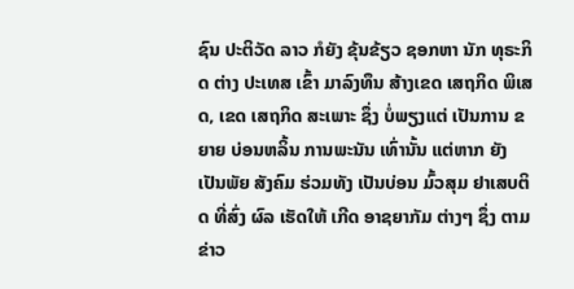ຊົນ ປະຕິວັດ ລາວ ກໍຍັງ ຂຸ້ນຂ້ຽວ ຊອກຫາ ນັກ ທຸຣະກິດ ຕ່າງ ປະເທສ ເຂົ້າ ມາລົງທຶນ ສ້າງເຂດ ເສຖກິດ ພິເສດ, ເຂດ ເສຖກິດ ສະເພາະ ຊຶ່ງ ບໍ່ພຽງແຕ່ ເປັນການ ຂຍາຍ ບ່ອນຫລິ້ນ ການພະນັນ ເທົ່ານັ້ນ ແຕ່ຫາກ ຍັງ ເປັນພັຍ ສັງຄົມ ຮ່ວມທັງ ເປັນບ່ອນ ມົ້ວສຸມ ຢາເສບຕິດ ທີ່ສົ່ງ ຜົລ ເຮັດໃຫ້ ເກີດ ອາຊຍາກັມ ຕ່າງໆ ຊຶ່ງ ຕາມຂ່າວ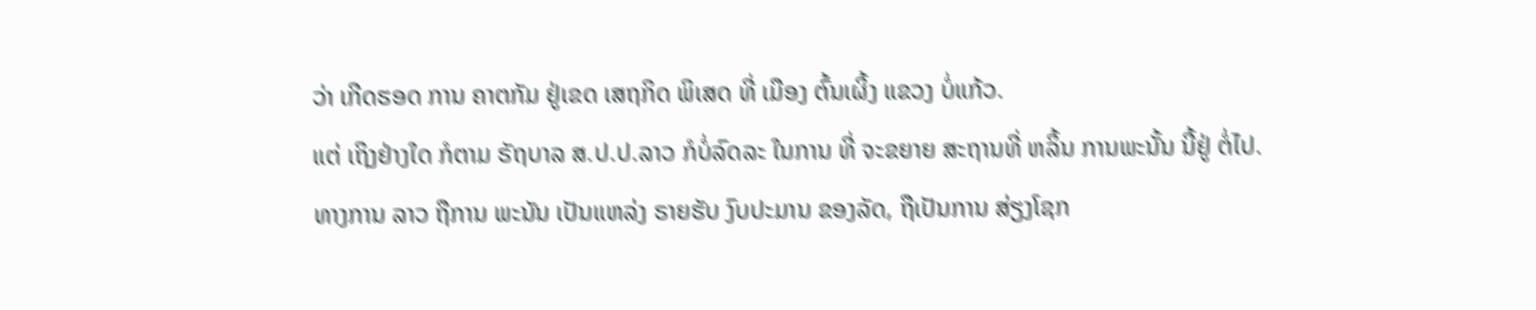ວ່າ ເກີດຮອດ ການ ຄາຕກັມ ຢູ່ເຂດ ເສຖກິດ ພິເສດ ທີ່ ເມືອງ ຕົ້ນເຜິ້ງ ແຂວງ ບໍ່ແກ້ວ.
ແຕ່ ເຖິງຢ່າງໃດ ກໍຕາມ ຣັຖບາລ ສ.ປ.ປ.ລາວ ກໍບໍ່ລົດລະ ໃນການ ທີ່ ຈະຂຍາຍ ສະຖານທີ່ ຫລິ້ນ ການພະນັ້ນ ນີ້ຢູ່ ຕໍ່ໄປ. ທາງການ ລາວ ຖືການ ພະນັນ ເປັນແຫລ່ງ ຣາຍຮັບ ງົບປະມານ ຂອງລັດ, ຖືເປັນການ ສ່ຽງໂຊກ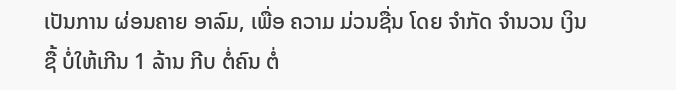ເປັນການ ຜ່ອນຄາຍ ອາລົມ, ເພື່ອ ຄວາມ ມ່ວນຊື່ນ ໂດຍ ຈຳກັດ ຈໍານວນ ເງິນ ຊື້ ບໍ່ໃຫ້ເກີນ 1 ລ້ານ ກີບ ຕໍ່ຄົນ ຕໍ່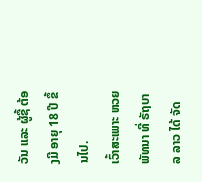ວັນ ແລະ ຜູ້ຊື້ ຕ້ອງມີ ອາຍຸ 18 ປີ ຂຶ້ນໄປ.
ເວົ້າສະເພາະ ຫວຍ ພັທນາ ທີ່ ຣັຖບາລ ລາວ ໄດ້ ຈັດ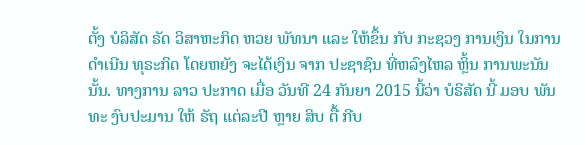ຕັ້ງ ບໍລິສັດ ຣັດ ວິສາຫະກິດ ຫວຍ ພັທນາ ແລະ ໃຫ້ຂຶ້ນ ກັບ ກະຊວງ ການເງິນ ໃນການ ດຳເນີນ ທຸຣະກິດ ໂດຍຫຍັງ ຈະໄດ້ເງິນ ຈາກ ປະຊາຊົນ ທີ່ຫລົງໄຫລ ຫຼິ້ນ ການພະນັນ ນັ້ນ. ທາງການ ລາວ ປະກາດ ເມື່ອ ວັນທີ 24 ກັນຍາ 2015 ນີ້ວ່າ ບໍຣິສັດ ນີ້ ມອບ ພັນທະ ງົບປະມານ ໃຫ້ ຣັຖ ແຕ່ລະປີ ຫຼາຍ ສິບ ຕື້ ກີບ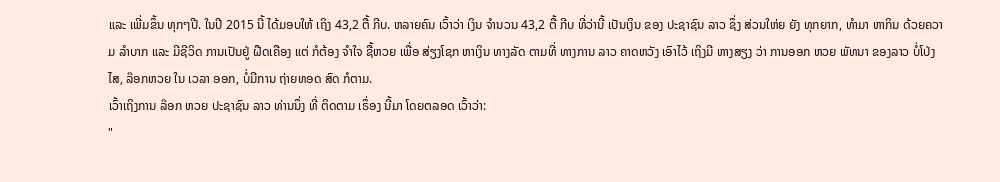ແລະ ເພີ່ມຂຶ້ນ ທຸກໆປີ. ໃນປີ 2015 ນີ້ ໄດ້ມອບໃຫ້ ເຖິງ 43,2 ຕື້ ກີບ. ຫລາຍຄົນ ເວົ້າວ່າ ເງິນ ຈຳນວນ 43,2 ຕື້ ກີບ ທີ່ວ່ານີ້ ເປັນເງິນ ຂອງ ປະຊາຊົນ ລາວ ຊຶ່ງ ສ່ວນໃຫ່ຍ ຍັງ ທຸກຍາກ, ທຳມາ ຫາກິນ ດ້ວຍຄວາມ ລຳບາກ ແລະ ມີຊີວິດ ການເປັນຢູ່ ຝືດເຄືອງ ແຕ່ ກໍຕ້ອງ ຈຳໃຈ ຊື້ຫວຍ ເພື່ອ ສ່ຽງໂຊກ ຫາເງິນ ທາງລັດ ຕາມທີ່ ທາງການ ລາວ ຄາດຫວັງ ເອົາໄວ້ ເຖິງມີ ຫາງສຽງ ວ່າ ການອອກ ຫວຍ ພັທນາ ຂອງລາວ ບໍ່ໂປ່ງໄສ, ລ໊ອກຫວຍ ໃນ ເວລາ ອອກ, ບໍ່ມີການ ຖ່າຍທອດ ສົດ ກໍຕາມ.
ເວົ້າເຖິງການ ລ໊ອກ ຫວຍ ປະຊາຊົນ ລາວ ທ່ານນຶ່ງ ທີ່ ຕິດຕາມ ເຣຶ່ອງ ນີ້ມາ ໂດຍຕລອດ ເວົ້າວ່າ:
"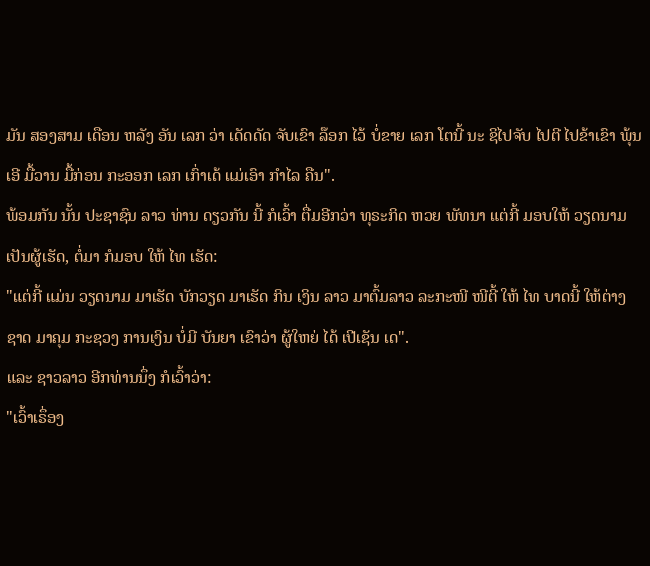ມັນ ສອງສາມ ເດືອນ ຫລັງ ອັນ ເລກ ວ່າ ເດັດດັດ ຈັບເຂົາ ລ໊ອກ ໄວ້ ບໍ່ຂາຍ ເລກ ໂຕນີ້ ນະ ຊິໄປຈັບ ໄປຕີ ໄປຂ້າເຂົາ ພຸ້ນ ເອີ ມື້ວານ ມື້ກ່ອນ ກະອອກ ເລກ ເກົ່າເດ້ ແມ່ເອົາ ກໍາໄລ ຄືນ".
ພ້ອມກັນ ນັ້ນ ປະຊາຊົນ ລາວ ທ່ານ ດຽວກັນ ນີ້ ກໍເວົ້າ ຕື່ມອີກວ່າ ທຸຣະກິດ ຫວຍ ພັທນາ ແຕ່ກີ້ ມອບໃຫ້ ວຽດນາມ ເປັນຜູ້ເຮັດ, ຕໍ່ມາ ກໍມອບ ໃຫ້ ໄທ ເຮັດ:
"ແຕ່ກີ້ ແມ່ນ ວຽດນາມ ມາເຮັດ ບັກວຽດ ມາເຮັດ ກິນ ເງິນ ລາວ ມາຕົ້ມລາວ ລະກະໜີ ໜີຕີ້ ໃຫ້ ໄທ ບາດນີ້ ໃຫ້ຕ່າງ ຊາດ ມາຄຸມ ກະຊວງ ການເງິນ ບໍ່ມີ ບັນຍາ ເຂົາວ່າ ຜູ້ໃຫຍ່ ໄດ້ ເປີເຊັນ ເດ".
ແລະ ຊາວລາວ ອີກທ່ານນຶ່ງ ກໍເວົ້າວ່າ:
"ເວົ້າເຣຶ່ອງ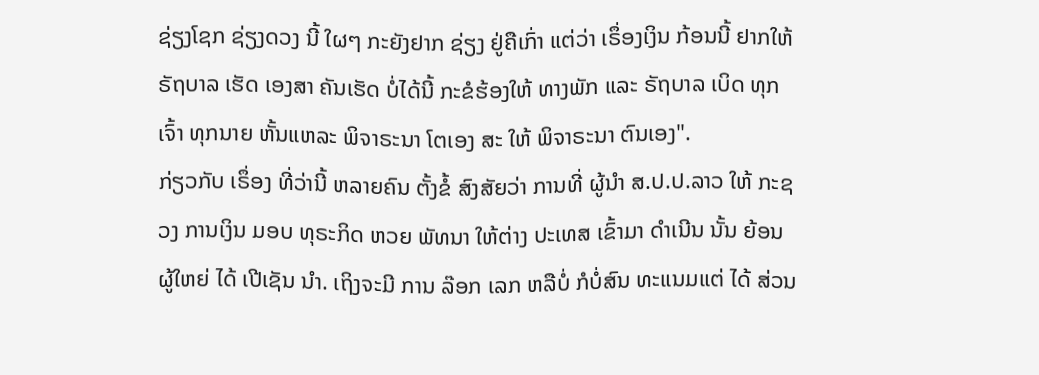ຊ່ຽງໂຊກ ຊ່ຽງດວງ ນີ້ ໃຜໆ ກະຍັງຢາກ ຊ່ຽງ ຢູ່ຄືເກົ່າ ແຕ່ວ່າ ເຣຶ່ອງເງິນ ກ້ອນນີ້ ຢາກໃຫ້ ຣັຖບາລ ເຮັດ ເອງສາ ຄັນເຮັດ ບໍ່ໄດ້ນີ້ ກະຂໍຮ້ອງໃຫ້ ທາງພັກ ແລະ ຣັຖບາລ ເບິດ ທຸກເຈົ້າ ທຸກນາຍ ຫັ້ນແຫລະ ພິຈາຣະນາ ໂຕເອງ ສະ ໃຫ້ ພິຈາຣະນາ ຕົນເອງ".
ກ່ຽວກັບ ເຣຶ່ອງ ທີ່ວ່ານີ້ ຫລາຍຄົນ ຕັ້ງຂໍ້ ສົງສັຍວ່າ ການທີ່ ຜູ້ນໍາ ສ.ປ.ປ.ລາວ ໃຫ້ ກະຊວງ ການເງິນ ມອບ ທຸຣະກິດ ຫວຍ ພັທນາ ໃຫ້ຕ່າງ ປະເທສ ເຂົ້າມາ ດໍາເນີນ ນັ້ນ ຍ້ອນ ຜູ້ໃຫຍ່ ໄດ້ ເປີເຊັນ ນໍາ. ເຖິງຈະມີ ການ ລ໊ອກ ເລກ ຫລືບໍ່ ກໍບໍ່ສົນ ທະແນມແຕ່ ໄດ້ ສ່ວນ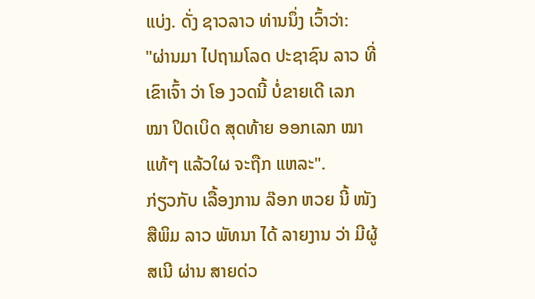ແບ່ງ. ດັ່ງ ຊາວລາວ ທ່ານນຶ່ງ ເວົ້າວ່າ:
"ຜ່ານມາ ໄປຖາມໂລດ ປະຊາຊົນ ລາວ ທີ່ ເຂົາເຈົ້າ ວ່າ ໂອ ງວດນີ້ ບໍ່ຂາຍເດີ ເລກ ໝາ ປິດເບິດ ສຸດທ້າຍ ອອກເລກ ໝາ ແທ້ໆ ແລ້ວໃຜ ຈະຖືກ ແຫລະ".
ກ່ຽວກັບ ເລື້ອງການ ລ໊ອກ ຫວຍ ນີ້ ໜັງສືພິມ ລາວ ພັທນາ ໄດ້ ລາຍງານ ວ່າ ມີຜູ້ສເນີ ຜ່ານ ສາຍດ່ວ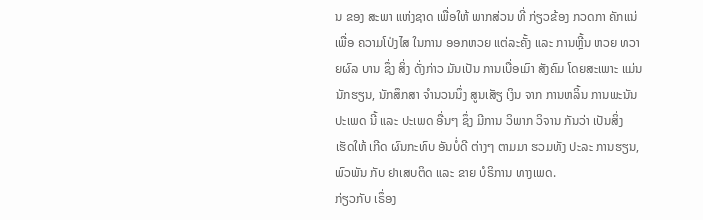ນ ຂອງ ສະພາ ແຫ່ງຊາດ ເພື່ອໃຫ້ ພາກສ່ວນ ທີ່ ກ່ຽວຂ້ອງ ກວດກາ ຄັກແນ່ ເພື່ອ ຄວາມໂປ່ງໄສ ໃນການ ອອກຫວຍ ແຕ່ລະຄັ້ງ ແລະ ການຫຼີ້ນ ຫວຍ ທວາຍຜົລ ບານ ຊຶ່ງ ສິ່ງ ດັ່ງກ່າວ ມັນເປັນ ການເບື່ອເມົາ ສັງຄົມ ໂດຍສະເພາະ ແມ່ນ ນັກຮຽນ, ນັກສຶກສາ ຈໍານວນນຶ່ງ ສູນເສັຽ ເງິນ ຈາກ ການຫລິ້ນ ການພະນັນ ປະເພດ ນີ້ ແລະ ປະເພດ ອື່ນໆ ຊຶ່ງ ມີການ ວິພາກ ວິຈານ ກັນວ່າ ເປັນສິ່ງ ເຮັດໃຫ້ ເກີດ ຜົນກະທົບ ອັນບໍ່ດີ ຕ່າງໆ ຕາມມາ ຮວມທັງ ປະລະ ການຮຽນ, ພົວພັນ ກັບ ຢາເສບຕິດ ແລະ ຂາຍ ບໍຣິການ ທາງເພດ.
ກ່ຽວກັບ ເຣຶ່ອງ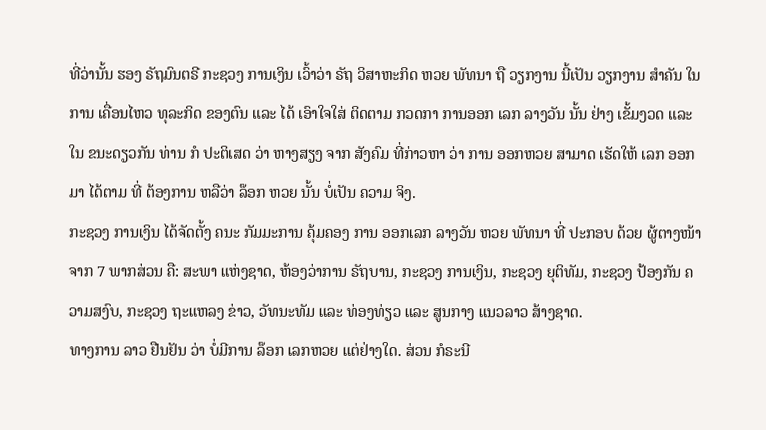ທີ່ວ່ານັ້ນ ຮອງ ຣັຖມົນຕຣີ ກະຊວງ ການເງິນ ເວົ້າວ່າ ຣັຖ ວິສາຫະກິດ ຫວຍ ພັທນາ ຖື ວຽກງານ ນີ້ເປັນ ວຽກງານ ສຳຄັນ ໃນການ ເຄື່ອນໄຫວ ທຸລະກິດ ຂອງຕົນ ແລະ ໄດ້ ເອົາໃຈໃສ່ ຕິດຕາມ ກວດກາ ການອອກ ເລກ ລາງວັນ ນັ້ນ ຢ່າງ ເຂັ້ມງວດ ແລະ ໃນ ຂນະດຽວກັນ ທ່ານ ກໍ ປະຕິເສດ ວ່າ ຫາງສຽງ ຈາກ ສັງຄົມ ທີ່ກ່າວຫາ ວ່າ ການ ອອກຫວຍ ສາມາດ ເຮັດໃຫ້ ເລກ ອອກມາ ໄດ້ຕາມ ທີ່ ຕ້ອງການ ຫລືວ່າ ລ໊ອກ ຫວຍ ນັ້ນ ບໍ່ເປັນ ຄວາມ ຈິງ.
ກະຊວງ ການເງິນ ໄດ້ຈັດຕັ້ງ ຄນະ ກັມມະການ ຄຸ້ມຄອງ ການ ອອກເລກ ລາງວັນ ຫວຍ ພັທນາ ທີ່ ປະກອບ ດ້ວຍ ຜູ້ຕາງໜ້າ ຈາກ 7 ພາກສ່ວນ ຄື: ສະພາ ແຫ່ງຊາດ, ຫ້ອງວ່າການ ຣັຖບານ, ກະຊວງ ການເງິນ, ກະຊວງ ຍຸຕິທັມ, ກະຊວງ ປ້ອງກັນ ຄວາມສງົບ, ກະຊວງ ຖະແຫລງ ຂ່າວ, ວັທນະທັມ ແລະ ທ່ອງທ່ຽວ ແລະ ສູນກາງ ແນວລາວ ສ້າງຊາດ.
ທາງການ ລາວ ຢືນຢັນ ວ່າ ບໍ່ມີການ ລ໊ອກ ເລກຫວຍ ແຕ່ຢ່າງໃດ. ສ່ວນ ກໍຣະນີ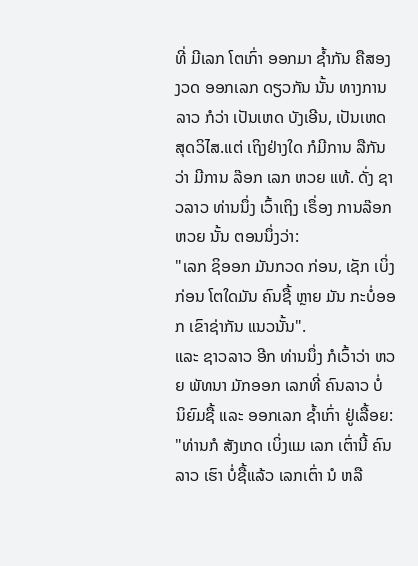ທີ່ ມີເລກ ໂຕເກົ່າ ອອກມາ ຊ້ຳກັນ ຄືສອງ ງວດ ອອກເລກ ດຽວກັນ ນັ້ນ ທາງການ ລາວ ກໍວ່າ ເປັນເຫດ ບັງເອີນ, ເປັນເຫດ ສຸດວິໄສ.ແຕ່ ເຖິງຢ່າງໃດ ກໍມີການ ລືກັນ ວ່າ ມີການ ລ໊ອກ ເລກ ຫວຍ ແທ້. ດັ່ງ ຊາວລາວ ທ່ານນຶ່ງ ເວົ້າເຖິງ ເຣຶ່ອງ ການລ໊ອກ ຫວຍ ນັ້ນ ຕອນນຶ່ງວ່າ:
"ເລກ ຊິອອກ ມັນກວດ ກ່ອນ, ເຊັກ ເບິ່ງກ່ອນ ໂຕໃດມັນ ຄົນຊື້ ຫຼາຍ ມັນ ກະບໍ່ອອກ ເຂົາຊ່າກັນ ແນວນັ້ນ".
ແລະ ຊາວລາວ ອີກ ທ່ານນຶ່ງ ກໍເວົ້າວ່າ ຫວຍ ພັທນາ ມັກອອກ ເລກທີ່ ຄົນລາວ ບໍ່ ນິຍົມຊື້ ແລະ ອອກເລກ ຊໍ້າເກົ່າ ຢູ່ເລື້ອຍ:
"ທ່ານກໍ ສັງເກດ ເບິ່ງແມ ເລກ ເຕົ່ານີ້ ຄົນລາວ ເຮົາ ບໍ່ຊື້ແລ້ວ ເລກເຕົ່າ ນໍ ຫລື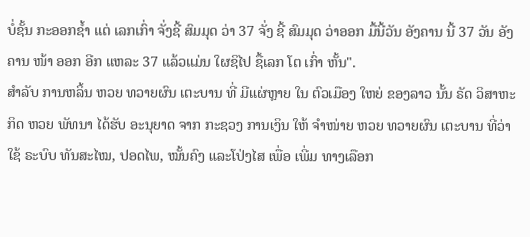ບໍ່ຊັ້ນ ກະອອກຊໍ້າ ແຕ່ ເລກເກົ່າ ຈັ່ງຊີ້ ສົມມຸດ ວ່າ 37 ຈັ່ງ ຊີ້ ສົມມຸດ ວ່າອອກ ມື້ນີ້ວັນ ອັງຄານ ນີ້ 37 ວັນ ອັງຄານ ໜ້າ ອອກ ອີກ ແຫລະ 37 ແລ້ວແມ່ນ ໃຜຊິໄປ ຊື້ເລກ ໂຕ ເກົ່າ ຫັ້ນ".
ສໍາລັບ ການຫລິ້ນ ຫວຍ ທວາຍຜົນ ເຕະບານ ທີ່ ມີແຜ່ຫຼາຍ ໃນ ຕົວເມືອງ ໃຫຍ່ ຂອງລາວ ນັ້ນ ຣັດ ວິສາຫະກິດ ຫວຍ ພັທນາ ໄດ້ຮັບ ອະນຸຍາດ ຈາກ ກະຊວງ ການເງິນ ໃຫ້ ຈຳໜ່າຍ ຫວຍ ທວາຍຜົນ ເຕະບານ ທີ່ວ່າໃຊ້ ຣະບົບ ທັນສະໄໝ, ປອດໄພ, ໝັ້ນຄົງ ແລະໂປ່ງໄສ ເພື່ອ ເພີ່ມ ທາງເລືອກ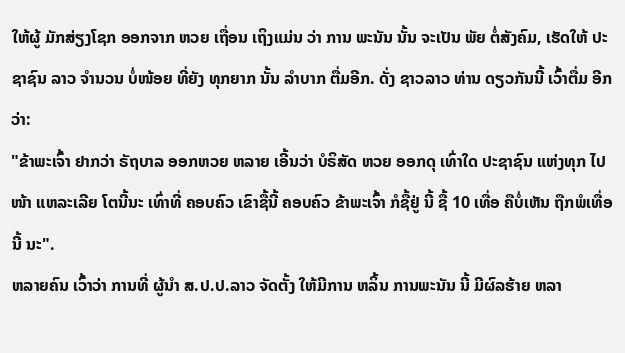ໃຫ້ຜູ້ ມັກສ່ຽງໂຊກ ອອກຈາກ ຫວຍ ເຖື່ອນ ເຖິງແມ່ນ ວ່າ ການ ພະນັນ ນັ້ນ ຈະເປັນ ພັຍ ຕໍ່ສັງຄົມ, ເຮັດໃຫ້ ປະຊາຊົນ ລາວ ຈໍານວນ ບໍ່ໜ້ອຍ ທີ່ຍັງ ທຸກຍາກ ນັ້ນ ລໍາບາກ ຕື່ມອີກ. ດັ່ງ ຊາວລາວ ທ່ານ ດຽວກັນນີ້ ເວົ້າຕື່ມ ອີກວ່າ:
"ຂ້າພະເຈົ້າ ຢາກວ່າ ຣັຖບາລ ອອກຫວຍ ຫລາຍ ເອີ້ນວ່າ ບໍຣິສັດ ຫວຍ ອອກດຸ ເທົ່າໃດ ປະຊາຊົນ ແຫ່ງທຸກ ໄປໜ້າ ແຫລະເລີຍ ໂຕນີ້ນະ ເທົ່າທີ່ ຄອບຄົວ ເຂົາຊື້ນີ້ ຄອບຄົວ ຂ້າພະເຈົ້າ ກໍຊື້ຢູ່ ນີ້ ຊື້ 10 ເທື່ອ ຄືບໍ່ເຫັນ ຖືກພໍເທື່ອ ນີ້ ນະ".
ຫລາຍຄົນ ເວົ້າວ່າ ການທີ່ ຜູ້ນໍາ ສ.ປ.ປ.ລາວ ຈັດຕັ້ງ ໃຫ້ມີການ ຫລິ້ນ ການພະນັນ ນີ້ ມີຜົລຮ້າຍ ຫລາ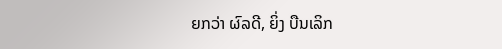ຍກວ່າ ຜົລດີ, ຍິ່ງ ບືນເລິກ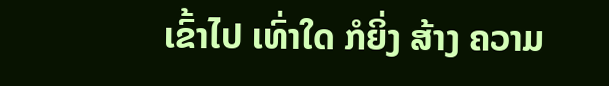ເຂົ້າໄປ ເທົ່າໃດ ກໍຍິ່ງ ສ້າງ ຄວາມ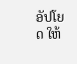ອັປໂຍດ ໃຫ້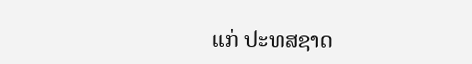ແກ່ ປະທສຊາດ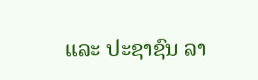ແລະ ປະຊາຊົນ ລາ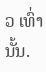ວ ເທົ່ານັ້ນ.